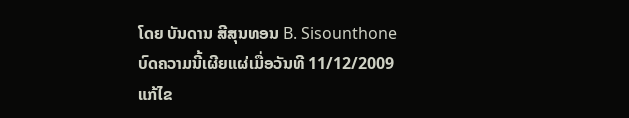ໂດຍ ບັນດານ ສີສຸນທອນ B. Sisounthone
ບົດຄວາມນີ້ເຜີຍແຜ່ເມື່ອວັນທີ 11/12/2009 ແກ້ໄຂ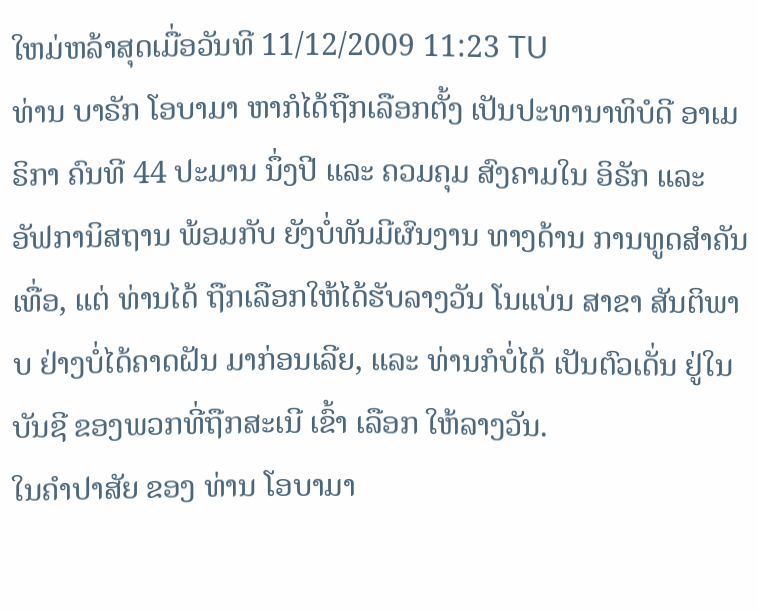ໃຫມ່ຫລ້າສຸດເມື່ອວັນທີ 11/12/2009 11:23 TU
ທ່ານ ບາຣັກ ໂອບາມາ ຫາກໍໄດ້ຖືກເລືອກຕັ້ງ ເປັນປະທານາທິບໍດີ ອາເມຣິກາ ຄົນທີ 44 ປະມານ ນຶ່ງປີ ແລະ ຄວມຄຸມ ສົງຄາມໃນ ອິຣັກ ແລະ ອັຟການິສຖານ ພ້ອມກັບ ຍັງບໍ່ທັນມີຜົນງານ ທາງດ້ານ ການທູດສຳຄັນເທື່ອ, ແຕ່ ທ່ານໄດ້ ຖືກເລືອກໃຫ້ໄດ້ຮັບລາງວັນ ໂນແບ່ນ ສາຂາ ສັນຕິພາບ ຢ່າງບໍ່ໄດ້ຄາດຝັນ ມາກ່ອນເລີຍ, ແລະ ທ່ານກໍບໍ່ໄດ້ ເປັນຕົວເດັ່ນ ຢູ່ໃນບັນຊີ ຂອງພວກທີ່ຖືກສະເນີ ເຂົ້າ ເລືອກ ໃຫ້ລາງວັນ.
ໃນຄຳປາສັຍ ຂອງ ທ່ານ ໂອບາມາ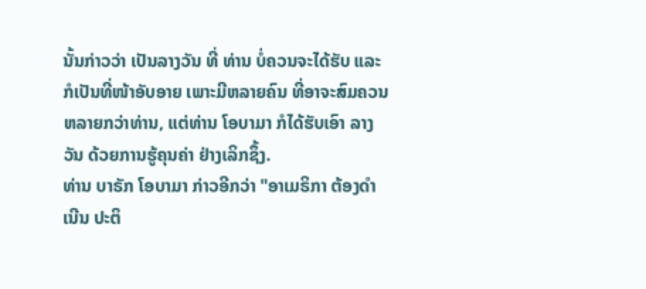ນັ້ນກ່າວວ່າ ເປັນລາງວັນ ທີ່ ທ່ານ ບໍ່ຄວນຈະໄດ້ຮັບ ແລະ ກໍເປັນທີ່ໜ້າອັບອາຍ ເພາະມີຫລາຍຄົນ ທີ່ອາຈະສົມຄວນຫລາຍກວ່າທ່ານ, ແຕ່ທ່ານ ໂອບາມາ ກໍໄດ້ຮັບເອົາ ລາງວັນ ດ້ວຍການຮູ້ຄຸນຄ່າ ຢ່າງເລິກຊຶ້ງ.
ທ່ານ ບາຣັກ ໂອບາມາ ກ່າວອີກວ່າ "ອາເມຣິກາ ຕ້ອງດຳເນີນ ປະຕິ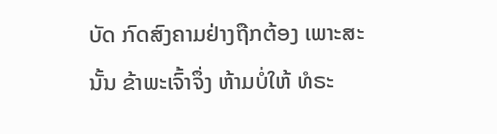ບັດ ກົດສົງຄາມຢ່າງຖືກຕ້ອງ ເພາະສະນັ້ນ ຂ້າພະເຈົ້າຈຶ່ງ ຫ້າມບໍ່ໃຫ້ ທໍຣະ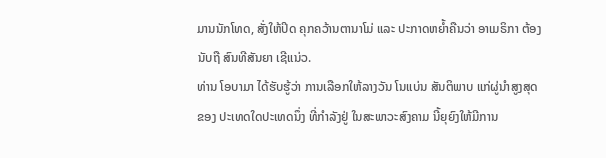ມານນັກໂທດ, ສັ່ງໃຫ້ປິດ ຄຸກຄວ້ານຕານາໂມ່ ແລະ ປະກາດຫຍໍ້າຄືນວ່າ ອາເມຣິກາ ຕ້ອງນັບຖື ສົນທີສັນຍາ ເຊີແນ່ວ.
ທ່ານ ໂອບາມາ ໄດ້ຮັບຮູ້ວ່າ ການເລືອກໃຫ້ລາງວັນ ໂນແບ່ນ ສັນຕິພາບ ແກ່ຜູ່ນຳສູງສຸດ ຂອງ ປະເທດໃດປະເທດນຶ່ງ ທີ່ກຳລັງຢູ່ ໃນສະພາວະສົງຄາມ ນີ້ຍຸຍົງໃຫ້ມີການ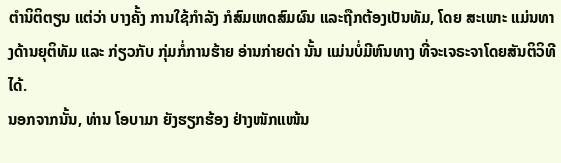ຕຳນິຕິຕຽນ ແຕ່ວ່າ ບາງຄັ້ງ ການໃຊ້ກຳລັງ ກໍສົມເຫດສົມຜົນ ແລະຖືກຕ້ອງເປັນທັມ, ໂດຍ ສະເພາະ ແມ່ນທາງດ້ານຍຸຕິທັມ ແລະ ກ່ຽວກັບ ກຸ່ມກໍ່ການຮ້າຍ ອ່ານກ່າຍດ່າ ນັ້ນ ແມ່ນບໍ່ມີຫົນທາງ ທີ່ຈະເຈຣະຈາໂດຍສັນຕິວິທີໄດ້.
ນອກຈາກນັ້ນ, ທ່ານ ໂອບາມາ ຍັງຮຽກຮ້ອງ ຢ່າງໜັກແໜ້ນ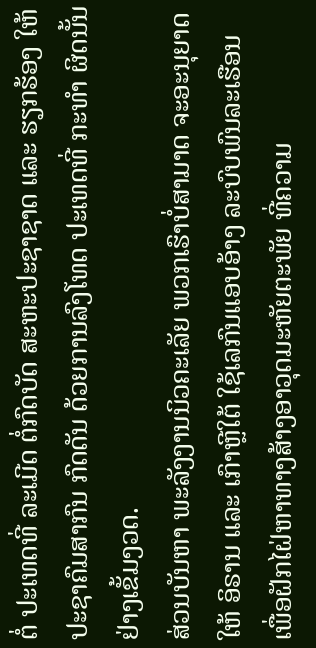ຕໍ່ ປະເທດທີ່ ລະເມີດ ຕໍ່ກົດບັດ ສະຫະປະຊາຊາດ ແລະ ຮຽກຮ້ອງ ໃຫ້ປະຊາຄົມສາກົນ ກົດດັນ ດ້ວຍການລົງໂທດ ປະເທດທີ່ ກະທຳ ຜິດນັ້ນ ຢ່າງເຂັ້ມງວດ.
ສ່ວນບັນຫາ ພະລັງງານນິວຄະເລັຍ ພວກເຮົາບໍ່ສາມາດ ຈະອະນຸຍາດ ໃຫ້ ອິຣານ ແລະ ເກົາຫຼີໃຕ້ ໃຊ້ເລກົນແອບອ້າງ ລະບົບພົນລະເຮືອນ ເພື່ອຝັກໄຝ່ຫາທາງສ້າງອາວຸດມະຫັຍຕະພັຍ ທີ່ຄວາມ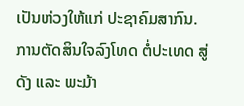ເປັນຫ່ວງໃຫ້ແກ່ ປະຊາຄົມສາກົນ.
ການຕັດສິນໃຈລົງໂທດ ຕໍ່ປະເທດ ສູ່ດັງ ແລະ ພະມ້າ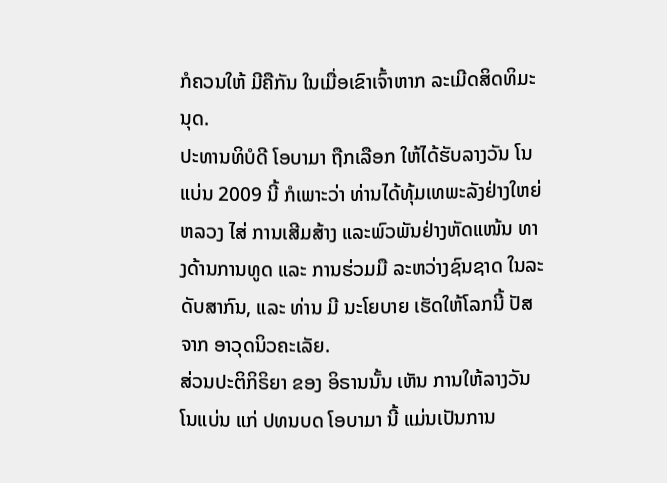ກໍຄວນໃຫ້ ມີຄືກັນ ໃນເມື່ອເຂົາເຈົ້າຫາກ ລະເມີດສິດທິມະນຸດ.
ປະທານທິບໍດີ ໂອບາມາ ຖືກເລືອກ ໃຫ້ໄດ້ຮັບລາງວັນ ໂນແບ່ນ 2009 ນີ້ ກໍເພາະວ່າ ທ່ານໄດ້ທຸ້ມເທພະລັງຢ່າງໃຫຍ່ຫລວງ ໄສ່ ການເສີມສ້າງ ແລະພົວພັນຢ່າງຫັດແໜ້ນ ທາງດ້ານການທູດ ແລະ ການຮ່ວມມື ລະຫວ່າງຊົນຊາດ ໃນລະດັບສາກົນ, ແລະ ທ່ານ ມີ ນະໂຍບາຍ ເຮັດໃຫ້ໂລກນີ້ ປັສຈາກ ອາວຸດນິວຄະເລັຍ.
ສ່ວນປະຕິກິຣິຍາ ຂອງ ອິຣານນັ້ນ ເຫັນ ການໃຫ້ລາງວັນ ໂນແບ່ນ ແກ່ ປທນບດ ໂອບາມາ ນີ້ ແມ່ນເປັນການ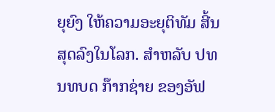ຍຸຍົງ ໃຫ້ຄວາມອະຍຸຕິທັມ ສີ້ນສຸດລົງໃນໂລກ. ສຳຫລັບ ປທນທບດ ກ໊າກຊ່າຍ ຂອງອັຟ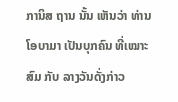ການິສ ຖານ ນັ້ນ ເຫັນວ່າ ທ່ານ ໂອບາມາ ເປັນບຸກຄົນ ທີ່ເໝາະສົມ ກັບ ລາງວັນດັ່ງກ່າວ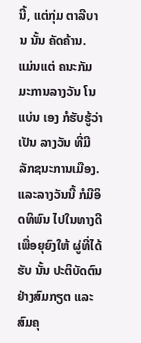ນີ້, ແຕ່ກຸ່ມ ຕາລີບານ ນັ້ນ ຄັດຄ້ານ.
ແມ່ນແຕ່ ຄນະກັມມະການລາງວັນ ໂນແບ່ນ ເອງ ກໍຮັບຮູ້ວ່າ ເປັນ ລາງວັນ ທີ່ມີລັກຊນະການເມືອງ.
ແລະລາງວັນນີ້ ກໍມີອິດທິພົນ ໄປໃນທາງດີ ເພື່ອຍຸຍົງໃຫ້ ຜູ່ທີ່ໄດ້ຮັບ ນັ້ນ ປະຕິບັດຕົນ ຢ່າງສົມກຽຕ ແລະ ສົມຄຸ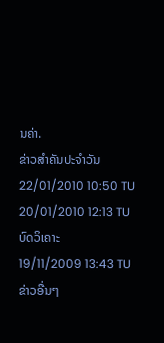ນຄ່າ.
ຂ່າວສຳຄັນປະຈຳວັນ
22/01/2010 10:50 TU
20/01/2010 12:13 TU
ບົດວິເຄາະ
19/11/2009 13:43 TU
ຂ່າວອື່ນໆ